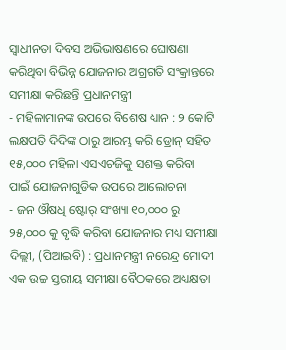ସ୍ୱାଧୀନତା ଦିବସ ଅଭିଭାଷଣରେ ଘୋଷଣା କରିଥିବା ବିଭିନ୍ନ ଯୋଜନାର ଅଗ୍ରଗତି ସଂକ୍ରାନ୍ତରେ ସମୀକ୍ଷା କରିଛନ୍ତି ପ୍ରଧାନମନ୍ତ୍ରୀ
- ମହିଳାମାନଙ୍କ ଉପରେ ବିଶେଷ ଧ୍ୟାନ : ୨ କୋଟି ଲକ୍ଷପତି ଦିଦିଙ୍କ ଠାରୁ ଆରମ୍ଭ କରି ଡ୍ରୋନ୍ ସହିତ ୧୫,୦୦୦ ମହିଳା ଏସଏଚଜିକୁ ସଶକ୍ତ କରିବା ପାଇଁ ଯୋଜନାଗୁଡିକ ଉପରେ ଆଲୋଚନା
- ଜନ ଔଷଧି ଷ୍ଟୋର୍ ସଂଖ୍ୟା ୧୦,୦୦୦ ରୁ ୨୫,୦୦୦ କୁ ବୃଦ୍ଧି କରିବା ଯୋଜନାର ମଧ୍ୟ ସମୀକ୍ଷା
ଦିଲ୍ଲୀ, (ପିଆଇବି) : ପ୍ରଧାନମନ୍ତ୍ରୀ ନରେନ୍ଦ୍ର ମୋଦୀ ଏକ ଉଚ୍ଚ ସ୍ତରୀୟ ସମୀକ୍ଷା ବୈଠକରେ ଅଧ୍ୟକ୍ଷତା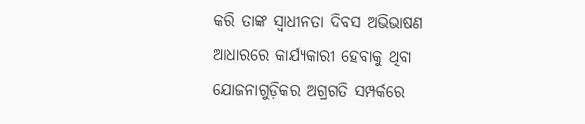କରି ତାଙ୍କ ସ୍ୱାଧୀନତା ଦିବସ ଅଭିଭାଷଣ ଆଧାରରେ କାର୍ଯ୍ୟକାରୀ ହେବାକୁ ଥିବା ଯୋଜନାଗୁଡ଼ିକର ଅଗ୍ରଗତି ସମ୍ପର୍କରେ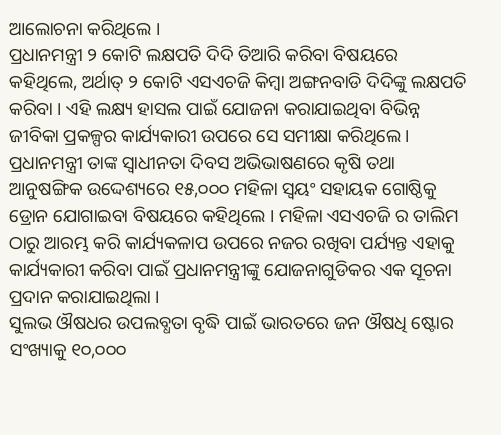ଆଲୋଚନା କରିଥିଲେ ।
ପ୍ରଧାନମନ୍ତ୍ରୀ ୨ କୋଟି ଲକ୍ଷପତି ଦିଦି ତିଆରି କରିବା ବିଷୟରେ କହିଥିଲେ, ଅର୍ଥାତ୍ ୨ କୋଟି ଏସଏଚଜି କିମ୍ବା ଅଙ୍ଗନବାଡି ଦିଦିଙ୍କୁ ଲକ୍ଷପତି କରିବା । ଏହି ଲକ୍ଷ୍ୟ ହାସଲ ପାଇଁ ଯୋଜନା କରାଯାଇଥିବା ବିଭିନ୍ନ ଜୀବିକା ପ୍ରକଳ୍ପର କାର୍ଯ୍ୟକାରୀ ଉପରେ ସେ ସମୀକ୍ଷା କରିଥିଲେ।
ପ୍ରଧାନମନ୍ତ୍ରୀ ତାଙ୍କ ସ୍ୱାଧୀନତା ଦିବସ ଅଭିଭାଷଣରେ କୃଷି ତଥା ଆନୁଷଙ୍ଗିକ ଉଦ୍ଦେଶ୍ୟରେ ୧୫,୦୦୦ ମହିଳା ସ୍ବୟଂ ସହାୟକ ଗୋଷ୍ଠିକୁ ଡ୍ରୋନ ଯୋଗାଇବା ବିଷୟରେ କହିଥିଲେ । ମହିଳା ଏସଏଚଜି ର ତାଲିମ ଠାରୁ ଆରମ୍ଭ କରି କାର୍ଯ୍ୟକଳାପ ଉପରେ ନଜର ରଖିବା ପର୍ଯ୍ୟନ୍ତ ଏହାକୁ କାର୍ଯ୍ୟକାରୀ କରିବା ପାଇଁ ପ୍ରଧାନମନ୍ତ୍ରୀଙ୍କୁ ଯୋଜନାଗୁଡିକର ଏକ ସୂଚନା ପ୍ରଦାନ କରାଯାଇଥିଲା ।
ସୁଲଭ ଔଷଧର ଉପଲବ୍ଧତା ବୃଦ୍ଧି ପାଇଁ ଭାରତରେ ଜନ ଔଷଧି ଷ୍ଟୋର ସଂଖ୍ୟାକୁ ୧୦,୦୦୦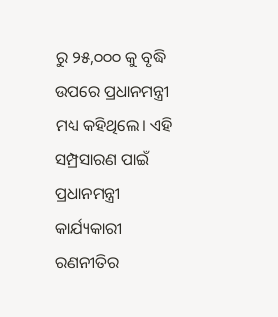ରୁ ୨୫,୦୦୦ କୁ ବୃଦ୍ଧି ଉପରେ ପ୍ରଧାନମନ୍ତ୍ରୀ ମଧ୍ୟ କହିଥିଲେ। ଏହି ସମ୍ପ୍ରସାରଣ ପାଇଁ ପ୍ରଧାନମନ୍ତ୍ରୀ କାର୍ଯ୍ୟକାରୀ ରଣନୀତିର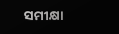ସମୀକ୍ଷା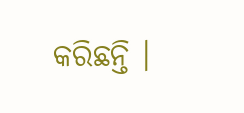କରିଛନ୍ତି ।